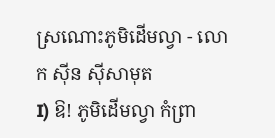ស្រណោះភូមិដើមល្វា - លោក ស៊ីន ស៊ីសាមុត
I) ឱ! ភូមិដើមល្វា កំព្រា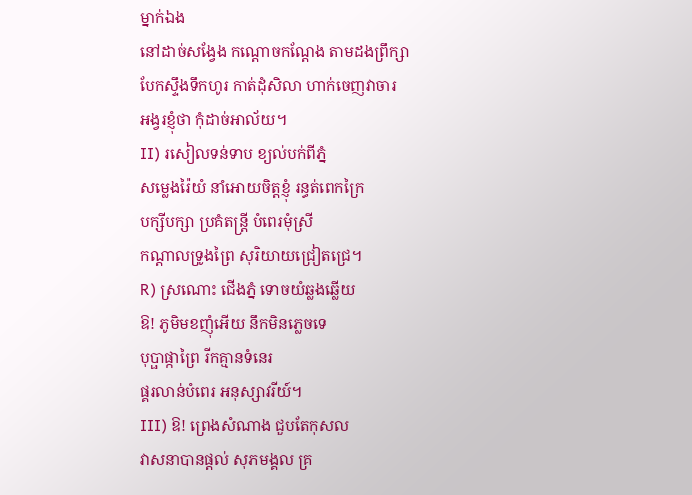ម្នាក់ឯង
នៅដាច់សង្វែង កណ្តោចកណ្តែង តាមដងព្រឹក្សា
បែកស្ទឹងទឹកហូរ កាត់ដុំសិលា ហាក់ចេញវាចារ
អង្វរខ្ញុំថា កុំដាច់អាល័យ។
II) រសៀលទន់ទាប ខ្យល់បក់ពីភ្នំ
សម្លេងរ៉ៃយំ នាំអោយចិត្តខ្ញុំ រន្ធត់ពេកក្រៃ
បក្សីបក្សា ប្រគំតន្រ្តី បំពេរមុំស្រី
កណ្តាលទ្រូងព្រៃ សុរិយាយជ្រៀតជ្រេ។
R) ស្រណោះ ជើងភ្នំ ទោចយំឆ្លងឆ្លើយ
ឱ! ភូមិមខញុំអើយ នឹកមិនភ្លេចទេ
បុប្ផាផ្កាព្រៃ រីកគ្មានទំនេរ
ផ្គរលាន់បំពេរ អនុស្សាវរីយ៍។
III) ឱ! ព្រេងសំណាង ជួបតែកុសល
វាសនាបានផ្តល់ សុភមង្គល គ្រ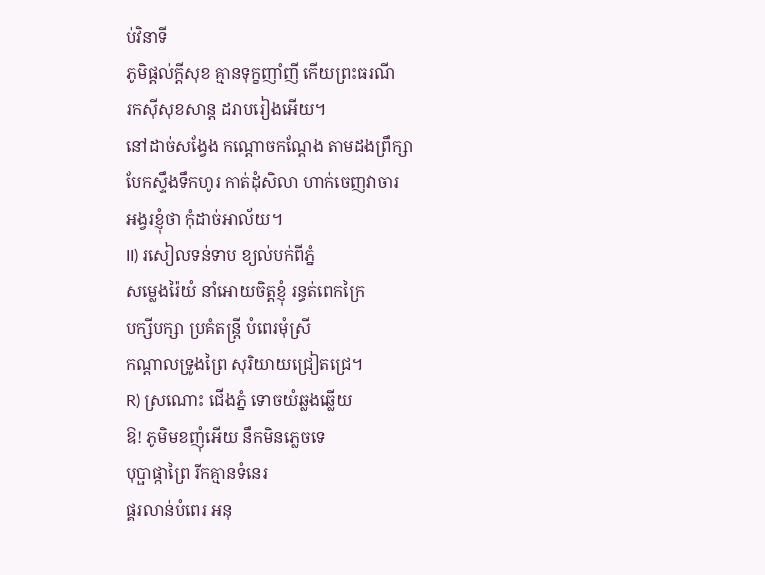ប់វិនាទី
ភូមិផ្តល់ក្តីសុខ គ្មានទុក្ខញាំញី កើយព្រះធរណី
រកស៊ីសុខសាន្ត ដរាបរៀងអើយ។
នៅដាច់សង្វែង កណ្តោចកណ្តែង តាមដងព្រឹក្សា
បែកស្ទឹងទឹកហូរ កាត់ដុំសិលា ហាក់ចេញវាចារ
អង្វរខ្ញុំថា កុំដាច់អាល័យ។
II) រសៀលទន់ទាប ខ្យល់បក់ពីភ្នំ
សម្លេងរ៉ៃយំ នាំអោយចិត្តខ្ញុំ រន្ធត់ពេកក្រៃ
បក្សីបក្សា ប្រគំតន្រ្តី បំពេរមុំស្រី
កណ្តាលទ្រូងព្រៃ សុរិយាយជ្រៀតជ្រេ។
R) ស្រណោះ ជើងភ្នំ ទោចយំឆ្លងឆ្លើយ
ឱ! ភូមិមខញុំអើយ នឹកមិនភ្លេចទេ
បុប្ផាផ្កាព្រៃ រីកគ្មានទំនេរ
ផ្គរលាន់បំពេរ អនុ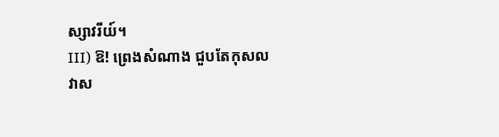ស្សាវរីយ៍។
III) ឱ! ព្រេងសំណាង ជួបតែកុសល
វាស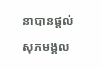នាបានផ្តល់ សុភមង្គល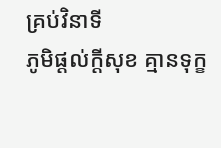គ្រប់វិនាទី
ភូមិផ្តល់ក្តីសុខ គ្មានទុក្ខ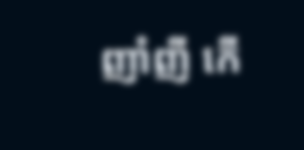ញាំញី កើ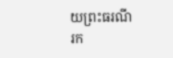យព្រះធរណី
រក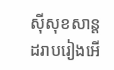ស៊ីសុខសាន្ត ដរាបរៀងអើ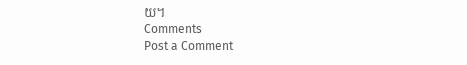យ។
Comments
Post a Comment